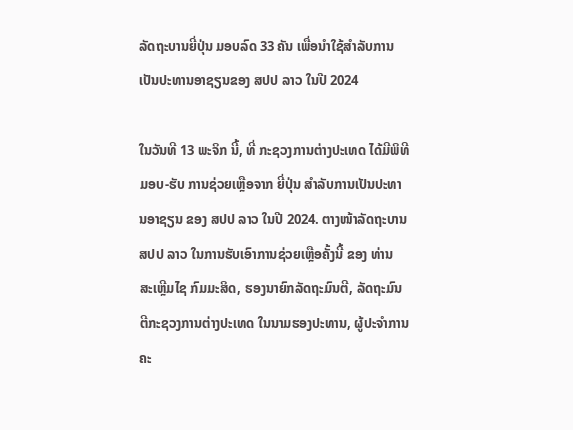ລັດຖະບານຍີ່ປຸ່ນ ມອບລົດ 33 ຄັນ ເພື່ອນໍາໃຊ້ສໍາລັບການເປັນປະທານອາຊຽນຂອງ ສປປ ລາວ ໃນປີ 2024

ໃນວັນທີ 13 ພະຈິກ ນີ້, ທີ່ ກະຊວງການຕ່າງປະເທດ ໄດ້ມີພິທີມອບ-ຮັບ ການຊ່ວຍເຫຼືອຈາກ ຍີ່ປຸ່ນ ສໍາລັບການເປັນປະທານອາຊຽນ ຂອງ ສປປ ລາວ ໃນປີ 2024. ຕາງໜ້າລັດຖະບານ ສປປ ລາວ ໃນການຮັບເອົາການຊ່ວຍເຫຼືອຄັ້ງນີ້ ຂອງ ທ່ານ ສະເຫຼີມໄຊ ກົມມະສິດ, ຮອງນາຍົກລັດຖະມົນຕີ, ລັດຖະມົນຕີກະຊວງການຕ່າງປະເທດ ໃນນາມຮອງປະທານ, ຜູ້ປະຈຳການຄະ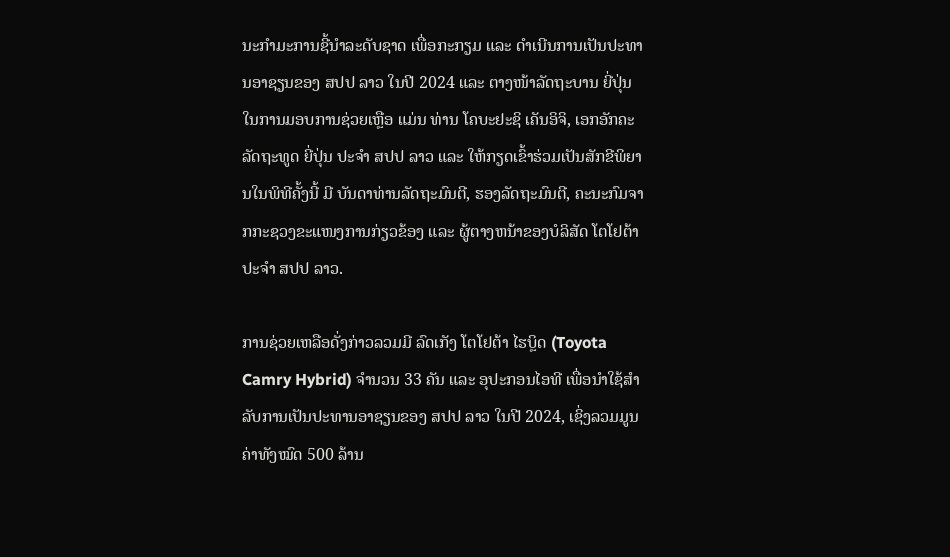ນະກຳມະການຊີ້ນຳລະດັບຊາດ ເພື່ອກະກຽມ ແລະ ດຳເນີນການເປັນປະທານອາຊຽນຂອງ ສປປ ລາວ ໃນປີ 2024 ແລະ ຕາງໜ້າລັດຖະບານ ຍີ່ປຸ່ນ ໃນການມອບການຊ່ວຍເຫຼືອ ແມ່ນ ທ່ານ ໂຄບະຢະຊິ ເຄັນອິຈິ, ເອກອັກຄະລັດຖະທູດ ຍີ່ປຸ່ນ ປະຈຳ ສປປ ລາວ ແລະ ໃຫ້ກຽດເຂົ້າຮ່ວມເປັນສັກຂີພິຍານໃນພິທີຄັ້ງນີ້ ມີ ບັນດາທ່ານລັດຖະມົນຕີ, ຮອງລັດຖະມົນຕີ, ຄະນະກົມຈາກກະຊວງຂະແໜງການກ່ຽວຂ້ອງ ແລະ ຜູ້ຕາງຫນ້າຂອງບໍລິສັດ ໂຕໂຢຕ້າ ປະຈຳ ສປປ ລາວ.

ການຊ່ວຍເຫລືອດັ່ງກ່າວລວມມີ ລົດເກັງ ໂຕໂຢຕ້າ ໄຮບຼິດ (Toyota Camry Hybrid) ຈໍານວນ 33 ຄັນ ແລະ ອຸປະກອນໄອທີ ເພື່ອນໍາໃຊ້ສຳລັບການເປັນປະທານອາຊຽນຂອງ ສປປ ລາວ ໃນປີ 2024, ເຊິ່ງລວມມູນຄ່າທັງໝົດ 500 ລ້ານ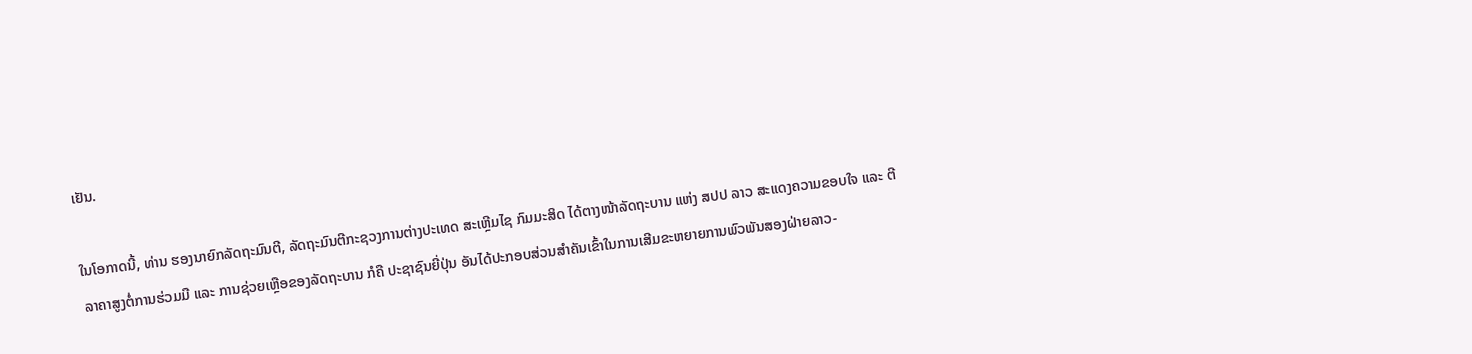ເຢັນ.

ໃນໂອກາດນີ້, ທ່ານ ຮອງນາຍົກລັດຖະມົນຕີ, ລັດຖະມົນຕີກະຊວງການຕ່າງປະເທດ ສະເຫຼີມໄຊ ກົມມະສິດ ໄດ້ຕາງໜ້າລັດຖະບານ ແຫ່ງ ສປປ ລາວ ສະແດງຄວາມຂອບໃຈ ແລະ ຕີລາຄາສູງຕໍ່ການຮ່ວມມື ແລະ ການຊ່ວຍເຫຼືອຂອງລັດຖະບານ ກໍຄື ປະຊາຊົນຍີ່ປຸ່ນ ອັນໄດ້ປະກອບສ່ວນສຳຄັນເຂົ້າໃນການເສີມຂະຫຍາຍການພົວພັນສອງຝ່າຍລາວ-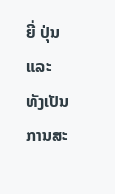ຍີ່ ປຸ່ນ ແລະ ທັງເປັນການສະ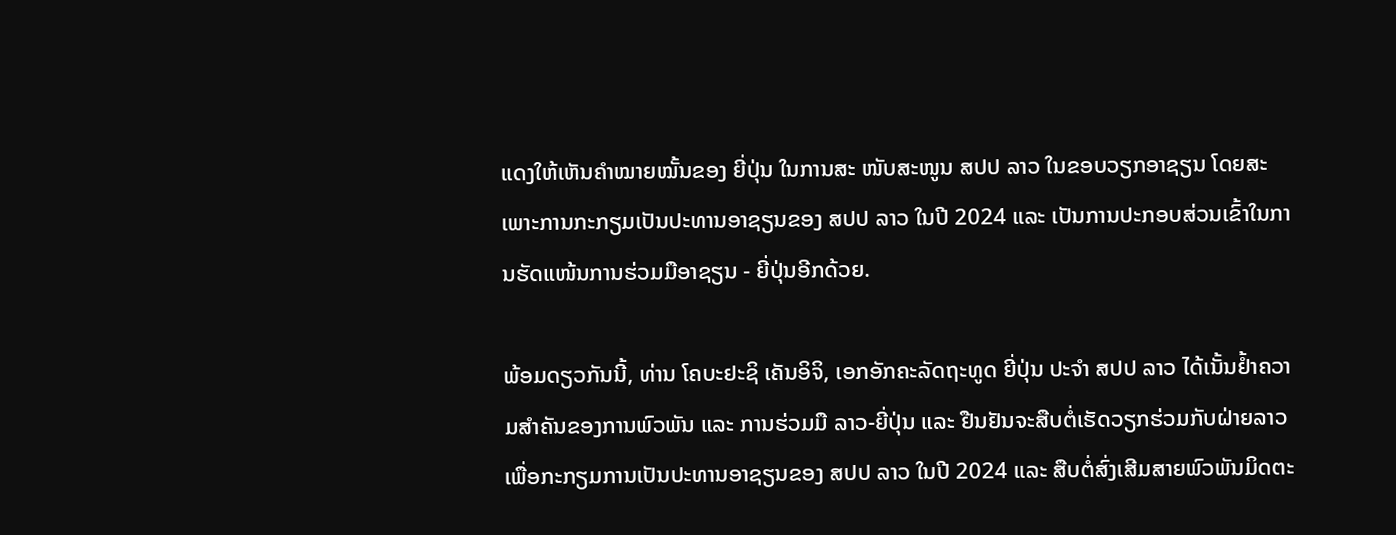ແດງໃຫ້ເຫັນຄຳໝາຍໝັ້ນຂອງ ຍີ່ປຸ່ນ ໃນການສະ ໜັບສະໜູນ ສປປ ລາວ ໃນຂອບວຽກອາຊຽນ ໂດຍສະເພາະການກະກຽມເປັນປະທານອາຊຽນຂອງ ສປປ ລາວ ໃນປີ 2024 ແລະ ເປັນການປະກອບສ່ວນເຂົ້າໃນການຮັດແໜ້ນການຮ່ວມມືອາຊຽນ - ຍີ່ປຸ່ນອີກດ້ວຍ.

ພ້ອມດຽວກັນນີ້, ທ່ານ ໂຄບະຢະຊິ ເຄັນອິຈິ, ເອກອັກຄະລັດຖະທູດ ຍີ່ປຸ່ນ ປະຈຳ ສປປ ລາວ ໄດ້ເນັ້ນຢ້ຳຄວາມສໍາຄັນຂອງການພົວພັນ ແລະ ການຮ່ວມມື ລາວ-ຍີ່ປຸ່ນ ແລະ ຢືນຢັນຈະສືບຕໍ່ເຮັດວຽກຮ່ວມກັບຝ່າຍລາວ ເພື່ອກະກຽມການເປັນປະທານອາຊຽນຂອງ ສປປ ລາວ ໃນປີ 2024 ແລະ ສືບຕໍ່ສົ່ງເສີມສາຍພົວພັນມິດຕະ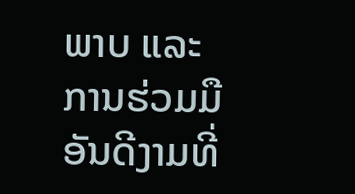ພາບ ແລະ ການຮ່ວມມືອັນດີງາມທີ່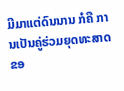ມີມາແຕ່ດົນນານ ກໍຄື ການເປັນຄູ່ຮ່ວມຍຸດທະສາດ ຂອ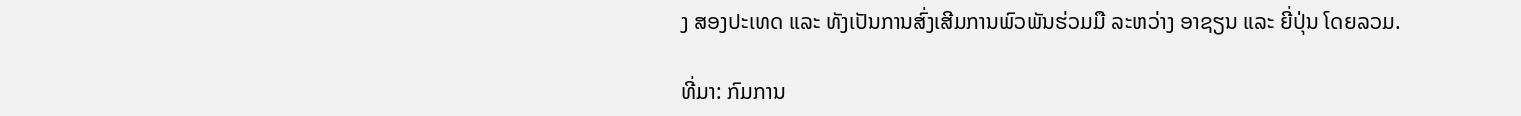ງ ສອງປະເທດ ແລະ ທັງເປັນການສົ່ງເສີມການພົວພັນຮ່ວມມື ລະຫວ່າງ ອາຊຽນ ແລະ ຍີ່ປຸ່ນ ໂດຍລວມ.

ທີ່ມາ: ກົມການ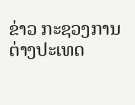ຂ່າວ ກະຊວງການຕ່າງປະເທດ